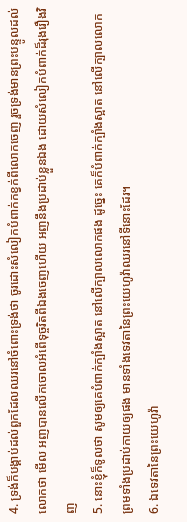4. ទ្រង់ក៏បង្គាប់ដល់ពួកដែលឈរនៅចំពោះទ្រង់ថា ចូរដោះសំលៀកបំពាក់កខ្វក់ពីលោកចេញ រួចទ្រង់មានព្រះបន្ទូលដល់លោកថា មើល អញបានលើកចោលអំពើទុច្ចរិតពីឯងចេញហើយ អញនឹងប្រដាប់ខ្លួនឯង ដោយសំលៀកបំពាក់ដ៏រុងរឿងវិញ
5. នោះខ្ញុំក៏ទូលថា សូមឲ្យគេបំពាក់ក្បាំងស្អាត នៅលើក្បាលលោកផង ដូច្នេះ គេក៏បំពាក់ក្បាំងស្អាត នៅលើក្បាលលោក ព្រមទាំងប្រដាប់កាយឲ្យផង មានទាំងទេវតានៃព្រះយេហូវ៉ាឈរនៅទីនោះដែរ។
6. ឯទេវតានៃព្រះយេហូវ៉ា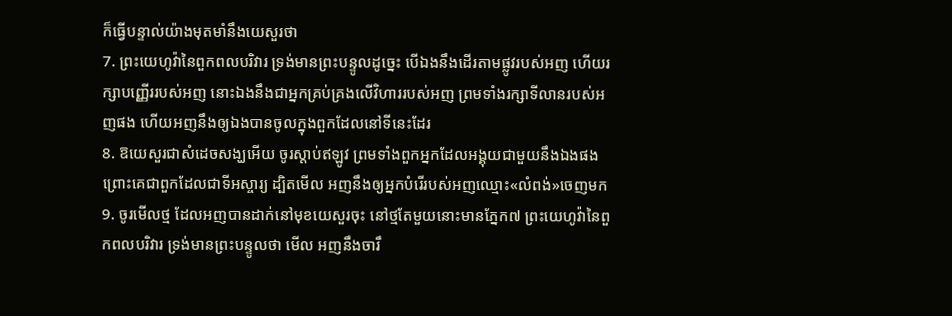ក៏ធ្វើបន្ទាល់យ៉ាងមុតមាំនឹងយេសួរថា
7. ព្រះយេហូវ៉ានៃពួកពលបរិវារ ទ្រង់មានព្រះបន្ទូលដូច្នេះ បើឯងនឹងដើរតាមផ្លូវរបស់អញ ហើយរក្សាបញ្ញើររបស់អញ នោះឯងនឹងជាអ្នកគ្រប់គ្រងលើវិហាររបស់អញ ព្រមទាំងរក្សាទីលានរបស់អញផង ហើយអញនឹងឲ្យឯងបានចូលក្នុងពួកដែលនៅទីនេះដែរ
8. ឱយេសួរជាសំដេចសង្ឃអើយ ចូរស្តាប់ឥឡូវ ព្រមទាំងពួកអ្នកដែលអង្គុយជាមួយនឹងឯងផង ព្រោះគេជាពួកដែលជាទីអស្ចារ្យ ដ្បិតមើល អញនឹងឲ្យអ្នកបំរើរបស់អញឈ្មោះ«លំពង់»ចេញមក
9. ចូរមើលថ្ម ដែលអញបានដាក់នៅមុខយេសួរចុះ នៅថ្មតែមួយនោះមានភ្នែក៧ ព្រះយេហូវ៉ានៃពួកពលបរិវារ ទ្រង់មានព្រះបន្ទូលថា មើល អញនឹងចារឹ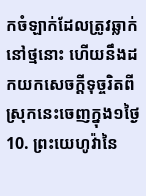កចំឡាក់ដែលត្រូវឆ្លាក់នៅថ្មនោះ ហើយនឹងដកយកសេចក្ដីទុច្ចរិតពីស្រុកនេះចេញក្នុង១ថ្ងៃ
10. ព្រះយេហូវ៉ានៃ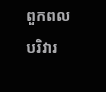ពួកពលបរិវារ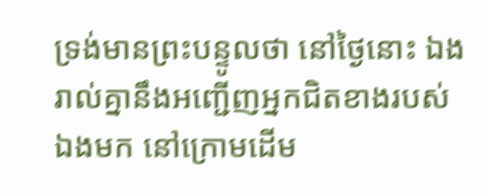ទ្រង់មានព្រះបន្ទូលថា នៅថ្ងៃនោះ ឯងរាល់គ្នានឹងអញ្ជើញអ្នកជិតខាងរបស់ឯងមក នៅក្រោមដើម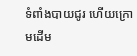ទំពាំងបាយជូរ ហើយក្រោមដើម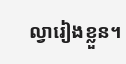ល្វារៀងខ្លួន។